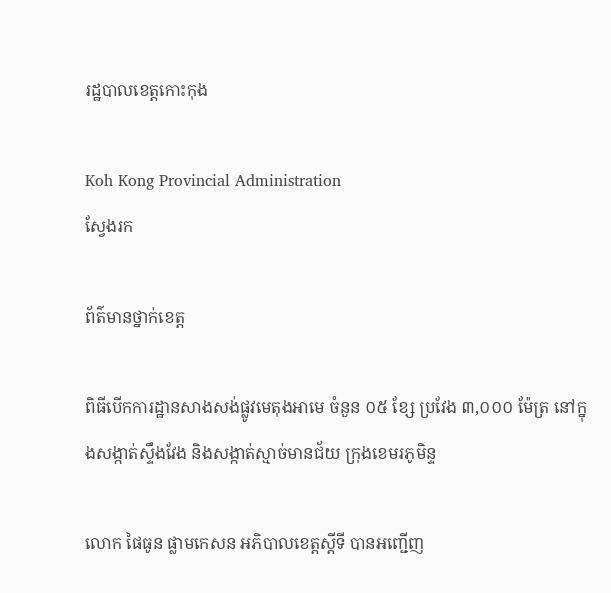រដ្ឋបាលខេត្តកោះកុង

Koh Kong Provincial Administration
ស្វែងរក

ព័ត៌មានថ្នាក់ខេត្ត

ពិធីបើកការដ្ឋានសាងសង់ផ្លូវមេតុងអាមេ ចំនួន ០៥ ខ្សែ ប្រវែង ៣,០០០ ម៉ែត្រ នៅក្នុងសង្កាត់ស្ទឹងវែង និងសង្កាត់ស្មាច់មានជ័យ ក្រុងខេមរភូមិន្ទ

លោក ផៃធូន ផ្លាមកេសន អភិបាលខេត្តស្តីទី បានអញ្ជើញ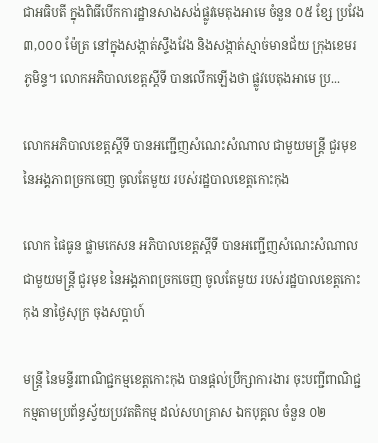ជាអធិបតី ក្នុងពិធីបើកការដ្ឋានសាងសង់ផ្លូវមេតុងអាមេ ចំនួន ០៥ ខ្សែ ប្រវែង ៣,០០០ ម៉ែត្រ នៅក្នុងសង្កាត់ស្ទឹងវែង និងសង្កាត់ស្មាច់មានជ័យ ក្រុងខេមរភូមិន្ទ។ លោកអភិបាលខេត្តស្តីទី បានលើកឡើងថា ផ្លូវបេតុងអាមេ ប្រ...

លោកអភិបាលខេត្តស្តីទី បានអញ្ជើញសំណេះសំណាល ជាមួយមន្ត្រី ជួរមុខ នៃអង្គភាពច្រកចេញ ចូលតែមួយ របស់រដ្ឋបាលខេត្តកោះកុង

លោក ផៃធូន ផ្លាមកេសន អភិបាលខេត្តស្តីទី បានអញ្ជើញសំណេះសំណាល ជាមួយមន្ត្រី ជួរមុខ នៃអង្គភាពច្រកចេញ ចូលតែមួយ របស់រដ្ឋបាលខេត្តកោះកុង នាថ្ងៃសុក្រ ចុងសប្តាហ៍

មន្ត្រី នៃមន្ទីរពាណិជ្ជកម្មខេត្តកោះកុង បានផ្តល់ប្រឹក្សាការងារ ចុះបញ្ជីពាណិជ្ជកម្មតាមប្រព័ន្ធស្វ័យប្រវតតិកម្ម ដល់សហគ្រាស ឯកបុគ្គល ចំនួន ០២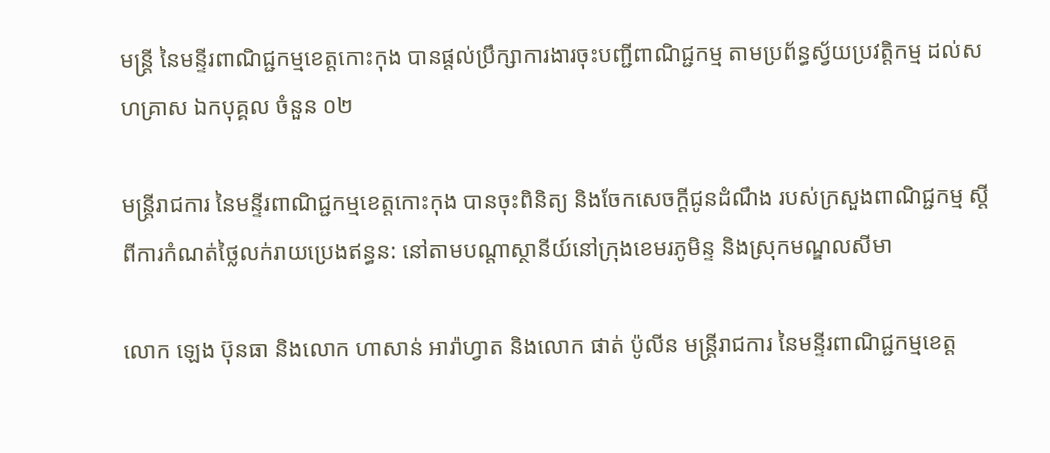មន្ត្រី នៃមន្ទីរពាណិជ្ជកម្មខេត្តកោះកុង បានផ្តល់ប្រឹក្សាការងារចុះបញ្ជីពាណិជ្ជកម្ម តាមប្រព័ន្ធស្វ័យប្រវត្តិកម្ម ដល់សហគ្រាស ឯកបុគ្គល ចំនួន ០២

មន្ត្រីរាជការ នៃមន្ទីរពាណិជ្ជកម្មខេត្តកោះកុង បានចុះពិនិត្យ និងចែកសេចក្តីជូនដំណឹង របស់ក្រសួងពាណិជ្ជកម្ម ស្តីពីការកំណត់ថ្លៃលក់រាយប្រេងឥន្ធន: នៅតាមបណ្តាស្ថានីយ៍នៅក្រុងខេមរភូមិន្ទ និងស្រុកមណ្ឌលសីមា

លោក ឡេង ប៊ុនធា និងលោក ហាសាន់ អារ៉ាហ្វាត និងលោក ផាត់ ប៉ូលីន មន្ត្រីរាជការ នៃមន្ទីរពាណិជ្ជកម្មខេត្ត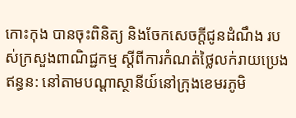កោះកុង បានចុះពិនិត្យ និងចែកសេចក្តីជូនដំណឹង របស់ក្រសួងពាណិជ្ជកម្ម ស្តីពីការកំណត់ថ្លៃលក់រាយប្រេងឥន្ធន: នៅតាមបណ្តាស្ថានីយ៍នៅក្រុងខេមរភូមិ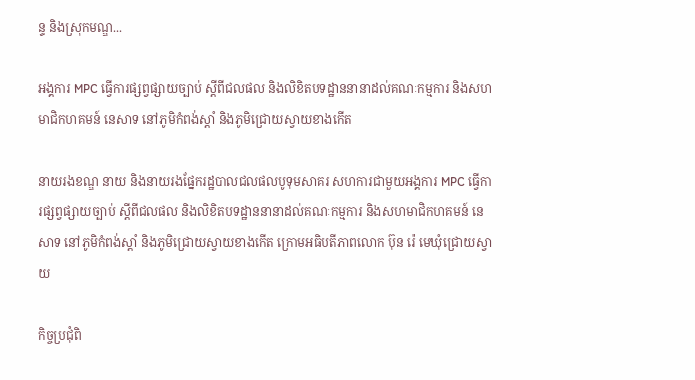ន្ទ និងស្រុកមណ្ឌ...

អង្គការ MPC ធ្វើការផ្សព្វផ្សាយច្បាប់ ស្តីពីជលផល និងលិខិតបទដ្ឋាននានាដល់គណៈកម្មការ និងសហមាជិកហគមន៍ នេសាទ នៅភូមិកំពង់ស្តាំ និងភូមិជ្រោយស្វាយខាងកើត

នាយរងខណ្ឌ នាយ និងនាយរងផ្នែករដ្ឋបាលជលផលបូទុមសាគរ សហការជាមួយអង្គការ MPC ធ្វើការផ្សព្វផ្សាយច្បាប់ ស្តីពីជលផល និងលិខិតបទដ្ឋាននានាដល់គណៈកម្មការ និងសហមាជិកហគមន៍ នេសាទ នៅភូមិកំពង់ស្តាំ និងភូមិជ្រោយស្វាយខាងកើត ក្រោមអធិបតីភាពលោក ប៊ុន រ៉េ មេឃុំជ្រោយស្វាយ

កិច្ចប្រជុំពិ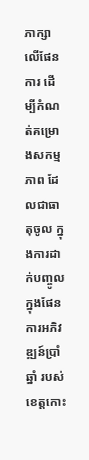ភាក្សាលេីផែនការ ដេីម្បីកំណត់គម្រោងសកម្មភាព ដែលជាធាតុចូល ក្នុងការដាក់បញ្ចូលក្នុងផែនការអភិវឌ្ឍន៍ប្រាំឆ្នាំ របស់ខេត្តកោះ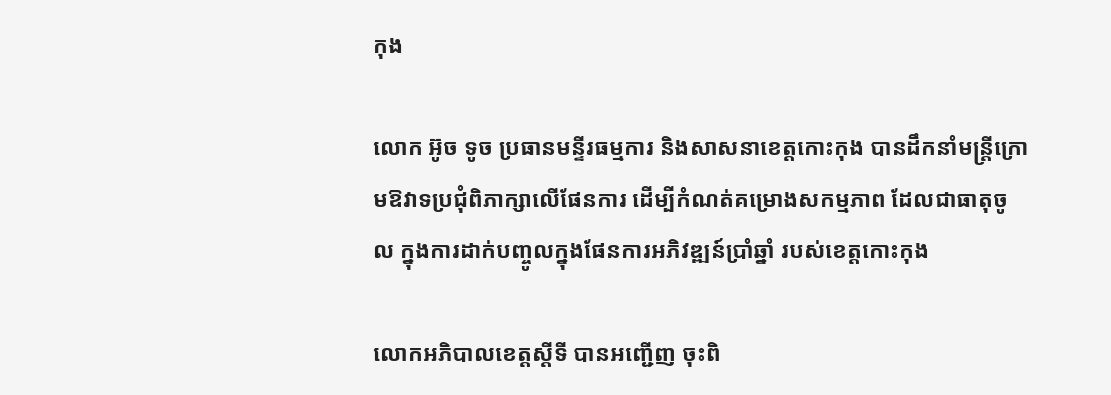កុង

លោក អ៊ូច ទូច ប្រធានមន្ទីរធម្មការ និងសាសនាខេត្តកោះកុង បានដឹកនាំមន្ត្រីក្រោមឱវាទប្រជុំពិភាក្សាលេីផែនការ ដេីម្បីកំណត់គម្រោងសកម្មភាព ដែលជាធាតុចូល ក្នុងការដាក់បញ្ចូលក្នុងផែនការអភិវឌ្ឍន៍ប្រាំឆ្នាំ របស់ខេត្តកោះកុង

លោកអភិបាលខេត្តស្តីទី បានអញ្ជើញ ចុះពិ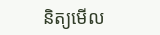និត្យមើល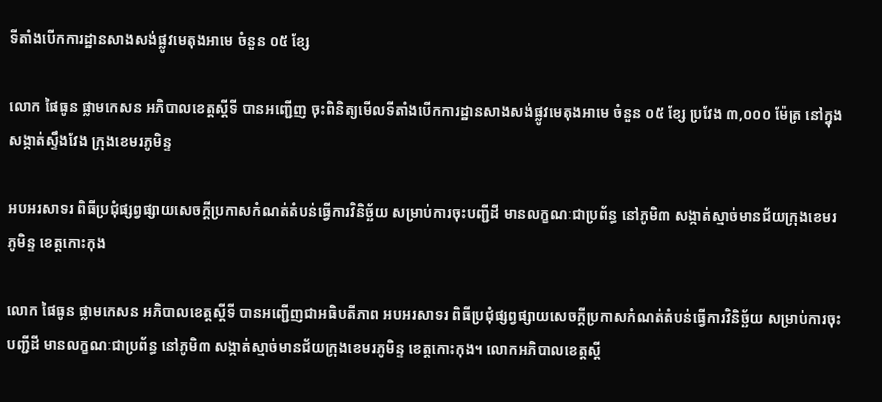ទីតាំងបើកការដ្ឋានសាងសង់ផ្លូវមេតុងអាមេ ចំនួន ០៥ ខ្សែ

លោក ផៃធូន ផ្លាមកេសន អភិបាលខេត្តស្តីទី បានអញ្ជើញ ចុះពិនិត្យមើលទីតាំងបើកការដ្ឋានសាងសង់ផ្លូវមេតុងអាមេ ចំនួន ០៥ ខ្សែ ប្រវែង ៣,០០០ ម៉ែត្រ នៅក្នុងសង្កាត់ស្ទឹងវែង ក្រុងខេមរភូមិន្ទ

អបអរសាទរ ពិធីប្រជុំផ្សព្វផ្សាយសេចក្តីប្រកាសកំណត់តំបន់ធ្វើការវិនិច្ឆ័យ សម្រាប់ការចុះបញ្ជីដី មានលក្ខណៈជាប្រព័ន្ធ នៅភូមិ៣ សង្កាត់ស្មាច់មានជ័យក្រុងខេមរភូមិន្ទ ខេត្តកោះកុង

លោក ផៃធូន ផ្លាមកេសន អភិបាលខេត្តស្តីទី បានអញ្ជើញជាអធិបតីភាព អបអរសាទរ ពិធីប្រជុំផ្សព្វផ្សាយសេចក្តីប្រកាសកំណត់តំបន់ធ្វើការវិនិច្ឆ័យ សម្រាប់ការចុះបញ្ជីដី មានលក្ខណៈជាប្រព័ន្ធ នៅភូមិ៣ សង្កាត់ស្មាច់មានជ័យក្រុងខេមរភូមិន្ទ ខេត្តកោះកុង។ លោកអភិបាលខេត្តស្តី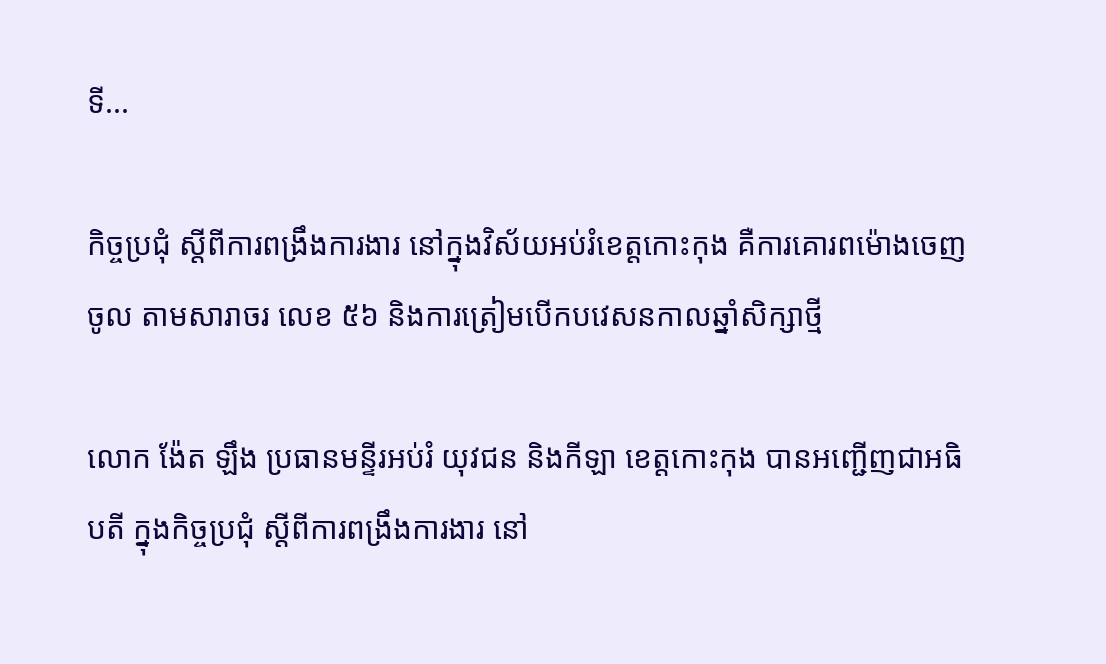ទី...

កិច្ចប្រជុំ ស្តីពីការពង្រឹងការងារ នៅក្នុងវិស័យអប់រំខេត្តកោះកុង គឺការគោរពម៉ោងចេញចូល តាមសារាចរ លេខ ៥៦ និងការត្រៀមបើកបវេសនកាលឆ្នាំសិក្សាថ្មី

លោក ង៉ែត ឡឹង ប្រធានមន្ទីរអប់រំ យុវជន និងកីឡា ខេត្តកោះកុង បានអញ្ជើញជាអធិបតី ក្នុងកិច្ចប្រជុំ ស្តីពីការពង្រឹងការងារ នៅ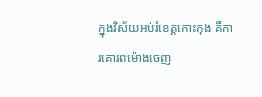ក្នុងវិស័យអប់រំខេត្តកោះកុង គឺការគោរពម៉ោងចេញ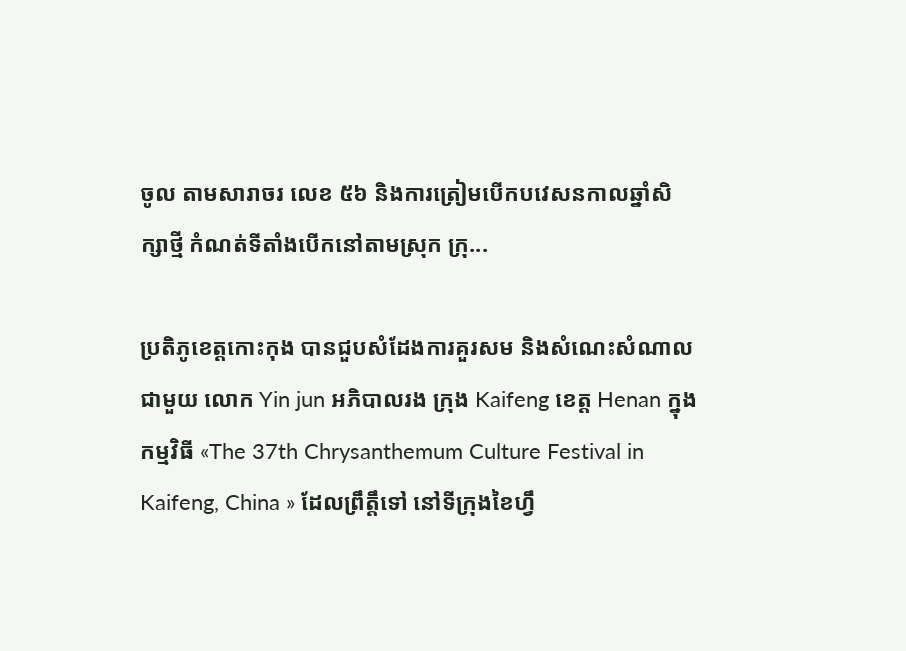ចូល តាមសារាចរ លេខ ៥៦ និងការត្រៀមបើកបវេសនកាលឆ្នាំសិក្សាថ្មី កំណត់ទីតាំងបើកនៅតាមស្រុក ក្រុ...

ប្រតិភូខេត្តកោះកុង បានជួបសំដែងការគួរសម និងសំណេះសំណាល ជាមួយ លោក Yin jun អភិបាលរង ក្រុង Kaifeng ខេត្ត Henan ក្នុងកម្មវិធី «The 37th Chrysanthemum Culture Festival in Kaifeng, China » ដែលព្រឹត្តឹទៅ នៅទីក្រុងខៃហ្វឹ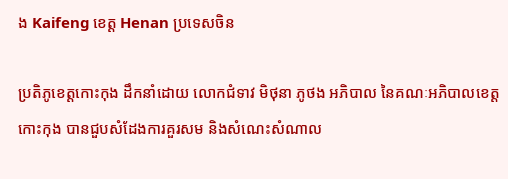ង Kaifeng ខេត្ត Henan ប្រទេសចិន

ប្រតិភូខេត្តកោះកុង ដឹកនាំដោយ លោកជំទាវ មិថុនា ភូថង អភិបាល នៃគណៈអភិបាលខេត្តកោះកុង បានជួបសំដែងការគួរសម និងសំណេះសំណាល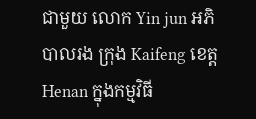ជាមួយ លោក Yin jun អភិបាលរង ក្រុង Kaifeng ខេត្ត Henan ក្នុងកម្មវិធី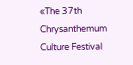«The 37th Chrysanthemum Culture Festival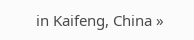in Kaifeng, China »